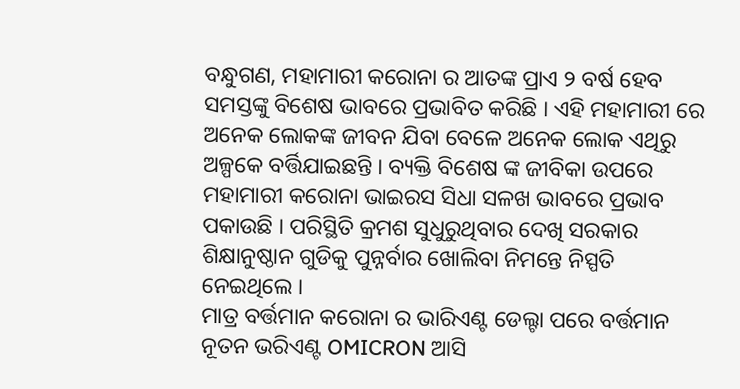ବନ୍ଧୁଗଣ, ମହାମାରୀ କରୋନା ର ଆତଙ୍କ ପ୍ରାଏ ୨ ବର୍ଷ ହେବ ସମସ୍ତଙ୍କୁ ବିଶେଷ ଭାବରେ ପ୍ରଭାବିତ କରିଛି । ଏହି ମହାମାରୀ ରେ ଅନେକ ଲୋକଙ୍କ ଜୀବନ ଯିବା ବେଳେ ଅନେକ ଲୋକ ଏଥିରୁ ଅଳ୍ପକେ ବର୍ତ୍ତିଯାଇଛନ୍ତି । ବ୍ୟକ୍ତି ବିଶେଷ ଙ୍କ ଜୀବିକା ଉପରେ ମହାମାରୀ କରୋନା ଭାଇରସ ସିଧା ସଳଖ ଭାବରେ ପ୍ରଭାବ ପକାଉଛି । ପରିସ୍ଥିତି କ୍ରମଶ ସୁଧୁରୁଥିବାର ଦେଖି ସରକାର ଶିକ୍ଷାନୁଷ୍ଠାନ ଗୁଡିକୁ ପୁନ୍ନର୍ବାର ଖୋଲିବା ନିମନ୍ତେ ନିସ୍ପତି ନେଇଥିଲେ ।
ମାତ୍ର ବର୍ତ୍ତମାନ କରୋନା ର ଭାରିଏଣ୍ଟ ଡେଲ୍ଟା ପରେ ବର୍ତ୍ତମାନ ନୂତନ ଭରିଏଣ୍ଟ OMICRON ଆସି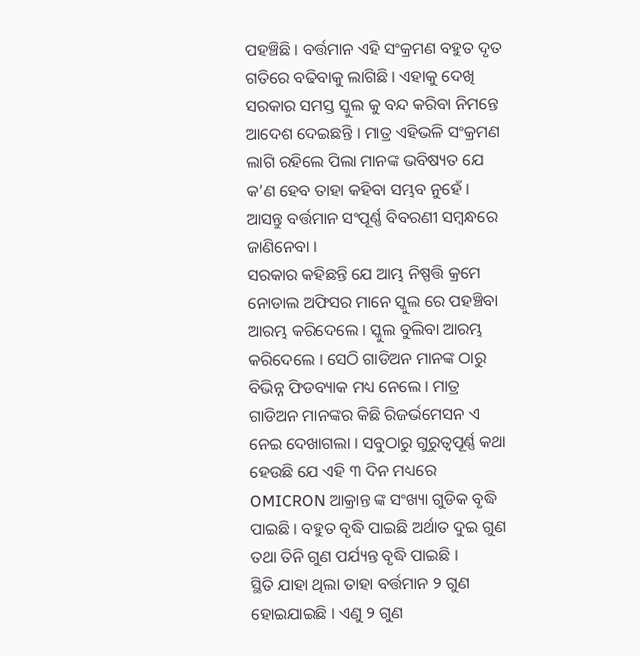ପହଞ୍ଚିଛି । ବର୍ତ୍ତମାନ ଏହି ସଂକ୍ରମଣ ବହୁତ ଦୃତ ଗତିରେ ବଢିବାକୁ ଲାଗିଛି । ଏହାକୁ ଦେଖି ସରକାର ସମସ୍ତ ସ୍କୁଲ କୁ ବନ୍ଦ କରିବା ନିମନ୍ତେ ଆଦେଶ ଦେଇଛନ୍ତି । ମାତ୍ର ଏହିଭଳି ସଂକ୍ରମଣ ଲାଗି ରହିଲେ ପିଲା ମାନଙ୍କ ଭବିଷ୍ୟତ ଯେ କ’ଣ ହେବ ତାହା କହିବା ସମ୍ଭବ ନୁହେଁ । ଆସନ୍ତୁ ବର୍ତ୍ତମାନ ସଂପୂର୍ଣ୍ଣ ବିବରଣୀ ସମ୍ବନ୍ଧରେ ଜାଣିନେବା ।
ସରକାର କହିଛନ୍ତି ଯେ ଆମ୍ଭ ନିଷ୍ପତ୍ତି କ୍ରମେ ନୋଡାଲ ଅଫିସର ମାନେ ସ୍କୁଲ ରେ ପହଞ୍ଚିବା ଆରମ୍ଭ କରିଦେଲେ । ସ୍କୁଲ ବୁଲିବା ଆରମ୍ଭ କରିଦେଲେ । ସେଠି ଗାଡିଅନ ମାନଙ୍କ ଠାରୁ ବିଭିନ୍ନ ଫିଡବ୍ୟାକ ମଧ୍ୟ ନେଲେ । ମାତ୍ର ଗାଡିଅନ ମାନଙ୍କର କିଛି ରିଜର୍ଭମେସନ ଏ ନେଇ ଦେଖାଗଲା । ସବୁଠାରୁ ଗୁରୁତ୍ଵପୂର୍ଣ୍ଣ କଥା ହେଉଛି ଯେ ଏହି ୩ ଦିନ ମଧ୍ୟରେ OMICRON ଆକ୍ରାନ୍ତ ଙ୍କ ସଂଖ୍ୟା ଗୁଡିକ ବୃଦ୍ଧି ପାଇଛି । ବହୁତ ବୃଦ୍ଧି ପାଇଛି ଅର୍ଥାତ ଦୁଇ ଗୁଣ ତଥା ତିନି ଗୁଣ ପର୍ଯ୍ୟନ୍ତ ବୃଦ୍ଧି ପାଇଛି ।
ସ୍ଥିତି ଯାହା ଥିଲା ତାହା ବର୍ତ୍ତମାନ ୨ ଗୁଣ ହୋଇଯାଇଛି । ଏଣୁ ୨ ଗୁଣ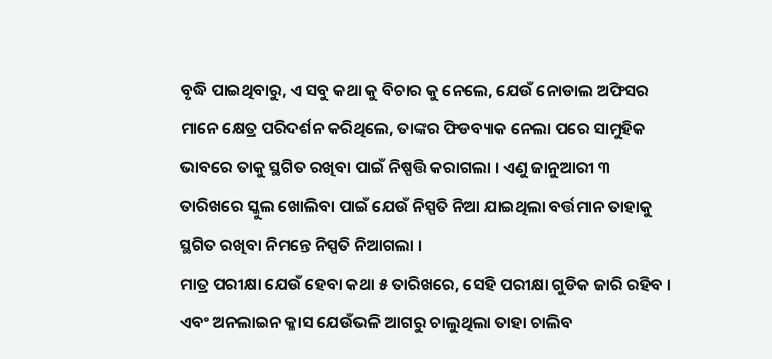ବୃଦ୍ଧି ପାଇଥିବାରୁ, ଏ ସବୁ କଥା କୁ ବିଚାର କୁ ନେଲେ, ଯେଉଁ ନୋଡାଲ ଅଫିସର ମାନେ କ୍ଷେତ୍ର ପରିଦର୍ଶନ କରିଥିଲେ, ତାଙ୍କର ଫିଡବ୍ୟାକ ନେଲା ପରେ ସାମୁହିକ ଭାବରେ ତାକୁ ସ୍ଥଗିତ ରଖିବା ପାଇଁ ନିଷ୍ପତ୍ତି କରାଗଲା । ଏଣୁ ଜାନୁଆରୀ ୩ ତାରିଖରେ ସ୍କୁଲ ଖୋଲିବା ପାଇଁ ଯେଉଁ ନିସ୍ପତି ନିଆ ଯାଇଥିଲା ବର୍ତ୍ତମାନ ତାହାକୁ ସ୍ଥଗିତ ରଖିବା ନିମନ୍ତେ ନିସ୍ପତି ନିଆଗଲା ।
ମାତ୍ର ପରୀକ୍ଷା ଯେଉଁ ହେବା କଥା ୫ ତାରିଖରେ, ସେହି ପରୀକ୍ଷା ଗୁଡିକ ଜାରି ରହିବ । ଏବଂ ଅନଲାଇନ କ୍ଳାସ ଯେଉଁଭଳି ଆଗରୁ ଚାଲୁଥିଲା ତାହା ଚାଲିବ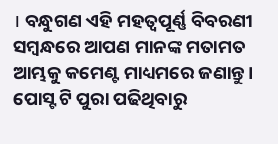। ବନ୍ଧୁଗଣ ଏହି ମହତ୍ଵପୂର୍ଣ୍ଣ ବିବରଣୀ ସମ୍ବନ୍ଧରେ ଆପଣ ମାନଙ୍କ ମତାମତ ଆମ୍ଭକୁ କମେଣ୍ଟ ମାଧ୍ୟମରେ ଜଣାନ୍ତୁ । ପୋସ୍ଟ ଟି ପୁରା ପଢିଥିବାରୁ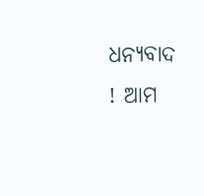ଧନ୍ୟବାଦ ! ଆମ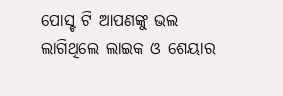ପୋସ୍ଟ ଟି ଆପଣଙ୍କୁ ଭଲ ଲାଗିଥିଲେ ଲାଇକ ଓ ଶେୟାର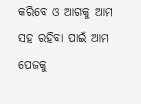କରିବେ ଓ ଆଗକୁ ଆମ ସହ ରହିବା ପାଇଁ ଆମ ପେଜକୁ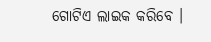ଗୋଟିଏ ଲାଇକ କରିବେ ।